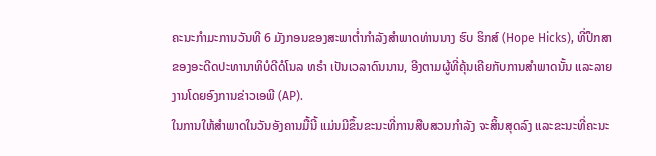ຄະນະກຳມະການວັນທີ 6 ມັງກອນຂອງສະພາຕ່ຳກຳລັງສຳພາດທ່ານນາງ ຮົບ ຮິກສ໌ (Hope Hicks), ທີ່ປຶກສາຂອງອະດີດປະທານາທິບໍດີດໍໂນລ ທຣຳ ເປັນເວລາດົນນານ, ອີງຕາມຜູ້ທີ່ຄຸ້ນເຄີຍກັບການສຳພາດນັ້ນ ແລະລາຍງານໂດຍອົງການຂ່າວເອພີ (AP).
ໃນການໃຫ້ສໍາພາດໃນວັນອັງຄານມື້ນີ້ ແມ່ນມີຂຶ້ນຂະນະທີ່ການສືບສວນກໍາລັງ ຈະສິ້ນສຸດລົງ ແລະຂະນະທີ່ຄະນະ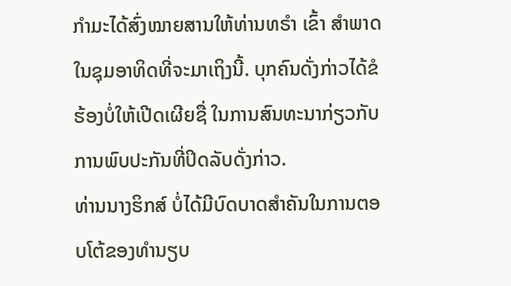ກໍາມະໄດ້ສົ່ງໝາຍສານໃຫ້ທ່ານທຣຳ ເຂົ້າ ສໍາພາດໃນຊຸມອາທິດທີ່ຈະມາເຖິງນີ້. ບຸກຄົນດັ່ງກ່າວໄດ້ຂໍຮ້ອງບໍ່ໃຫ້ເປີດເຜີຍຊື່ ໃນການສົນທະນາກ່ຽວກັບການພົບປະກັນທີ່ປິດລັບດັ່ງກ່າວ.
ທ່ານນາງຮິກສ໌ ບໍ່ໄດ້ມີບົດບາດສໍາຄັນໃນການຕອບໂຕ້ຂອງທໍານຽບ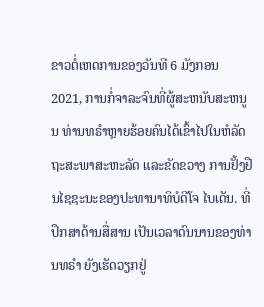ຂາວຕໍ່ເຫດການຂອງວັນທີ 6 ມັງກອນ 2021, ການກໍ່ຈາລະຈົນທີ່ຜູ້ສະຫນັບສະຫນູນ ທ່ານທຣຳຫຼາຍຮ້ອຍຄົນໄດ້ເຂົ້າໄປໃນຫໍລັດຖະສະພາສະຫະລັດ ແລະຂັດຂວາງ ການຢັ້ງຢືນໄຊຊະນະຂອງປະທານາທິບໍດີໂຈ ໄບເດັນ. ທີ່ປຶກສາດ້ານສື່ສານ ເປັນເວລາດົນນານຂອງທ່ານທຣຳ ຍັງເຮັດວຽກຢູ່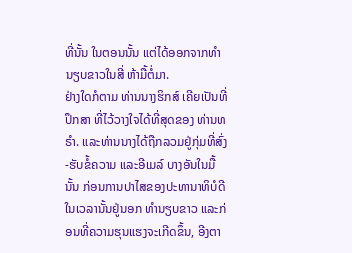ທີ່ນັ້ນ ໃນຕອນນັ້ນ ແຕ່ໄດ້ອອກຈາກທຳນຽບຂາວໃນສີ່ ຫ້າມື້ຕໍ່ມາ.
ຢ່າງໃດກໍຕາມ ທ່ານນາງຮິກສ໌ ເຄີຍເປັນທີ່ປຶກສາ ທີ່ໄວ້ວາງໃຈໄດ້ທີ່ສຸດຂອງ ທ່ານທຣຳ. ແລະທ່ານນາງໄດ້ຖືກລວມຢູ່ກຸ່ມທີ່ສົ່ງ-ຮັບຂໍ້ຄວາມ ແລະອີເມລ໌ ບາງອັນໃນມື້ນັ້ນ ກ່ອນການປາໄສຂອງປະທານາທິບໍດີໃນເວລານັ້ນຢູ່ນອກ ທໍານຽບຂາວ ແລະກ່ອນທີ່ຄວາມຮຸນແຮງຈະເກີດຂຶ້ນ, ອີງຕາ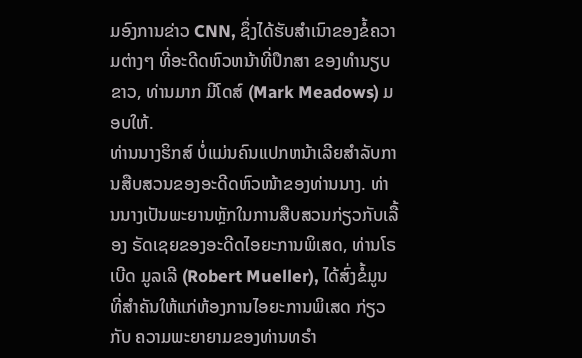ມອົງການຂ່າວ CNN, ຊຶ່ງໄດ້ຮັບສໍາເນົາຂອງຂໍ້ຄວາມຕ່າງໆ ທີ່ອະດີດຫົວຫນ້າທີ່ປຶກສາ ຂອງທໍານຽບຂາວ, ທ່ານມາກ ມີໂດສ໌ (Mark Meadows) ມອບໃຫ້.
ທ່ານນາງຮິກສ໌ ບໍ່ແມ່ນຄົນແປກຫນ້າເລີຍສຳລັບການສືບສວນຂອງອະດີດຫົວໜ້າຂອງທ່ານນາງ. ທ່ານນາງເປັນພະຍານຫຼັກໃນການສືບສວນກ່ຽວກັບເລື້ອງ ຣັດເຊຍຂອງອະດີດໄອຍະການພິເສດ, ທ່ານໂຣເບີດ ມູລເລີ (Robert Mueller), ໄດ້ສົ່ງຂໍ້ມູນທີ່ສໍາຄັນໃຫ້ແກ່ຫ້ອງການໄອຍະການພິເສດ ກ່ຽວກັບ ຄວາມພະຍາຍາມຂອງທ່ານທຣຳ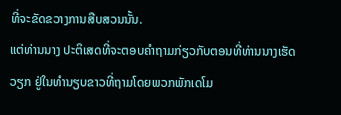ທີ່ຈະຂັດຂວາງການສືບສວນນັ້ນ.
ແຕ່ທ່ານນາງ ປະຕິເສດທີ່ຈະຕອບຄໍາຖາມກ່ຽວກັບຕອນທີ່ທ່ານນາງເຮັດວຽກ ຢູ່ໃນທໍານຽບຂາວທີ່ຖາມໂດຍພວກພັກເດໂມ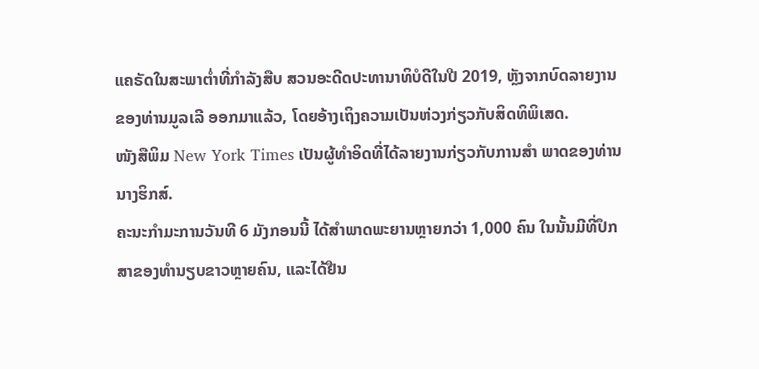ແຄຣັດໃນສະພາຕ່ຳທີ່ກໍາລັງສືບ ສວນອະດີດປະທານາທິບໍດີໃນປີ 2019, ຫຼັງຈາກບົດລາຍງານຂອງທ່ານມູລເລີ ອອກມາແລ້ວ, ໂດຍອ້າງເຖິງຄວາມເປັນຫ່ວງກ່ຽວກັບສິດທິພິເສດ.
ໜັງສືພິມ New York Times ເປັນຜູ້ທໍາອິດທີ່ໄດ້ລາຍງານກ່ຽວກັບການສໍາ ພາດຂອງທ່ານນາງຮິກສ໌.
ຄະນະກຳມະການວັນທີ 6 ມັງກອນນີ້ ໄດ້ສຳພາດພະຍານຫຼາຍກວ່າ 1,000 ຄົນ ໃນນັ້ນມີທີ່ປຶກສາຂອງທຳນຽບຂາວຫຼາຍຄົນ, ແລະໄດ້ຢືນ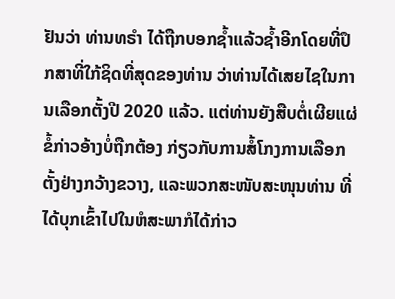ຢັນວ່າ ທ່ານທຣຳ ໄດ້ຖືກບອກຊ້ຳແລ້ວຊ້ຳອີກໂດຍທີ່ປຶກສາທີ່ໃກ້ຊິດທີ່ສຸດຂອງທ່ານ ວ່າທ່ານໄດ້ເສຍໄຊໃນການເລືອກຕັ້ງປີ 2020 ແລ້ວ. ແຕ່ທ່ານຍັງສືບຕໍ່ເຜີຍແຜ່ຂໍ້ກ່າວອ້າງບໍ່ຖືກຕ້ອງ ກ່ຽວກັບການສໍ້ໂກງການເລືອກຕັ້ງຢ່າງກວ້າງຂວາງ, ແລະພວກສະໜັບສະໜຸນທ່ານ ທີ່ໄດ້ບຸກເຂົ້າໄປໃນຫໍສະພາກໍໄດ້ກ່າວ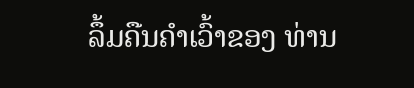ລຶ້ມຄືນຄຳເວົ້າຂອງ ທ່ານ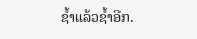ຊ້ຳແລ້ວຊ້ຳອີກ.